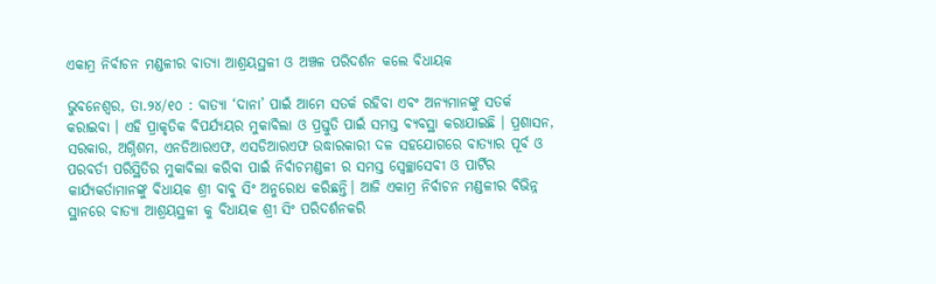ଏକାମ୍ର ନିର୍ବାଚନ ମଣ୍ଡଳୀର ବାତ୍ୟା ଆଶ୍ରୟସ୍ଥଳୀ ଓ ଅଞ୍ଚଳ ପରିଦର୍ଶନ କଲେ ବିଧାୟକ

ଭୁବନେଶ୍ୱର, ତା.୨୪/୧୦ : ବାତ୍ୟା ‘ଦାନା’ ପାଇଁ ଆମେ ସତର୍କ ରହିବା ଏବଂ ଅନ୍ୟମାନଙ୍କୁ ସତର୍କ କରାଇବା । ଏହି ପ୍ରାକୃତିକ ବିପର୍ଯ୍ୟୟର ମୁକାବିଲା ଓ ପ୍ରସ୍ତୁତି ପାଇଁ ସମସ୍ତ ବ୍ୟବସ୍ଥା କରାଯାଇଛି । ପ୍ରଶାସନ, ସରକାର, ଅଗ୍ନିଶମ, ଏନଡିଆରଏଫ, ଏସଡିଆରଏଫ ଉଦ୍ଧାରକାରୀ ଦଳ ସହଯୋଗରେ ବାତ୍ୟାର ପୂର୍ବ ଓ ପରବର୍ତୀ ପରିସ୍ଥିତିର ମୁକାବିଲା କରିବା ପାଇଁ ନିର୍ବାଚମଣ୍ଡଳୀ ର ସମସ୍ତ ସ୍ଵେଚ୍ଛାସେବୀ ଓ ପାର୍ଟିର କାର୍ଯ୍ୟକର୍ତାମାନଙ୍କୁ ବିଧାୟକ ଶ୍ରୀ ବାବୁ ସିଂ ଅନୁରୋଧ କରିଛନ୍ତି। ଆଜି ଏକାମ୍ର ନିର୍ବାଚନ ମଣ୍ଡଳୀର ବିଭିନ୍ନ ସ୍ଥାନରେ ବାତ୍ୟା ଆଶ୍ରୟସ୍ଥଳୀ କୁ ବିଧାୟକ ଶ୍ରୀ ସିଂ ପରିଦର୍ଶନକରି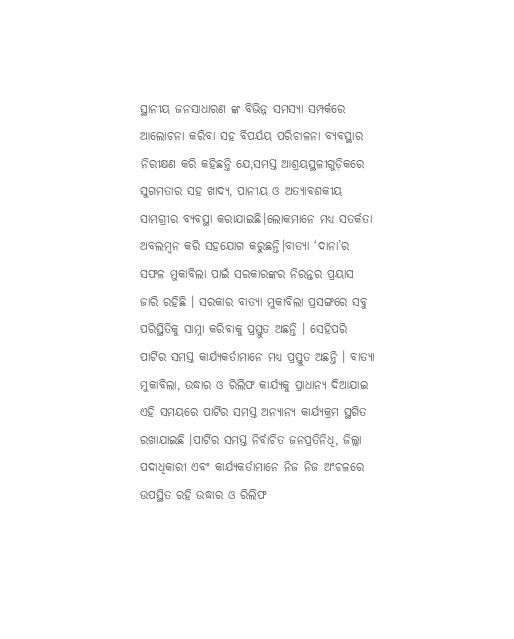ସ୍ଥାନୀୟ ଜନସାଧାରଣ ଙ୍କ ବିଭିନ୍ନ ସମସ୍ୟା ସମ୍ପର୍କରେ ଆଲୋଚନା କରିବା ସହ ବିପର୍ଯୟ ପରିଚାଳନା ବ୍ୟବସ୍ଥାର ନିରୀକ୍ଷଣ କରି କହିଛନ୍ତି ଯେ,ସମସ୍ତ ଆଶ୍ରୟସ୍ଥଳୀଗୁଡ଼ିକରେ ସୁଗମତାର ସହ ଖାଦ୍ୟ, ପାନୀୟ ଓ ଅତ୍ୟାବଶକୀୟ ସାମଗ୍ରୀର ବ୍ୟବସ୍ଥା କରାଯାଇଛି।ଲୋକମାନେ ମଧ୍ୟ ସତର୍କତା ଅବଲମ୍ବନ କରି ସହଯୋଗ କରୁଛନ୍ତି।ବାତ୍ୟା ‘ଦାନା’ର ସଫଳ ମୁକାବିଲା ପାଇଁ ସରକାରଙ୍କର ନିରନ୍ତର ପ୍ରୟାସ ଜାରି ରହିଛି । ସରକାର ବାତ୍ୟା ମୁକାବିଲା ପ୍ରସଙ୍ଗରେ ସବୁ ପରିସ୍ଥିତିକୁ ସାମ୍ନା କରିବାକୁ ପ୍ରସ୍ତୁତ ଅଛନ୍ତି । ସେହିପରି ପାର୍ଟିର ସମସ୍ତ କାର୍ଯ୍ୟକର୍ତାମାନେ ମଧ୍ୟ ପ୍ରସ୍ତୁତ ଅଛନ୍ତି । ବାତ୍ୟା ମୁକାବିଲା, ଉଦ୍ଧାର ଓ ରିଲିଫ କାର୍ଯ୍ୟକୁ ପ୍ରାଧାନ୍ୟ ଦିଆଯାଇ ଏହି ସମୟରେ ପାର୍ଟିର ସମସ୍ତ ଅନ୍ୟାନ୍ୟ କାର୍ଯ୍ୟକ୍ରମ ସ୍ଥଗିତ ରଖାଯାଇଛି ।ପାର୍ଟିର ସମସ୍ତ ନିର୍ବାଚିତ ଜନପ୍ରତିନିଧି, ଜିଲ୍ଲା ପଦାଧିକାରୀ ଏବଂ କାର୍ଯ୍ୟକର୍ତାମାନେ ନିଜ ନିଜ ଅଂଚଳରେ ଉପସ୍ଥିତ ରହି ଉଦ୍ଧାର ଓ ରିଲିଫ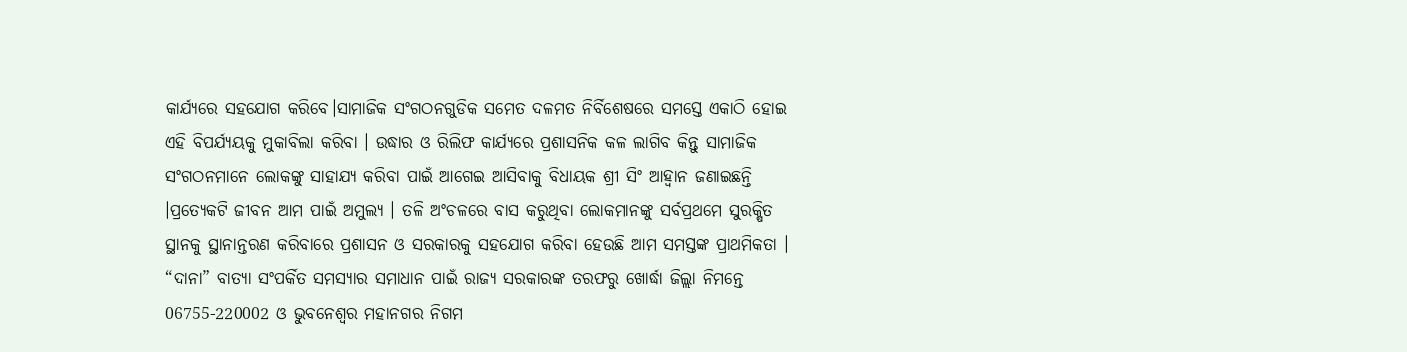କାର୍ଯ୍ୟରେ ସହଯୋଗ କରିବେ।ସାମାଜିକ ସଂଗଠନଗୁଡିକ ସମେତ ଦଳମତ ନିର୍ବିଶେଷରେ ସମସ୍ତେ ଏକାଠି ହୋଇ ଏହି ବିପର୍ଯ୍ୟୟକୁ ମୁକାବିଲା କରିବା । ଉଦ୍ଧାର ଓ ରିଲିଫ କାର୍ଯ୍ୟରେ ପ୍ରଶାସନିକ କଳ ଲାଗିବ କିନ୍ତୁ ସାମାଜିକ ସଂଗଠନମାନେ ଲୋକଙ୍କୁ ସାହାଯ୍ୟ କରିବା ପାଇଁ ଆଗେଇ ଆସିବାକୁ ବିଧାୟକ ଶ୍ରୀ ସିଂ ଆହ୍ୱାନ ଜଣାଇଛନ୍ତି ।ପ୍ରତ୍ୟେକଟି ଜୀବନ ଆମ ପାଇଁ ଅମୁଲ୍ୟ । ତଳି ଅଂଚଳରେ ବାସ କରୁଥିବା ଲୋକମାନଙ୍କୁ ସର୍ବପ୍ରଥମେ ସୁରକ୍ଷିତ ସ୍ଥାନକୁ ସ୍ଥାନାନ୍ତରଣ କରିବାରେ ପ୍ରଶାସନ ଓ ସରକାରକୁ ସହଯୋଗ କରିବା ହେଉଛି ଆମ ସମସ୍ତଙ୍କ ପ୍ରାଥମିକତା । “ଦାନା” ବାତ୍ୟା ସଂପର୍କିତ ସମସ୍ୟାର ସମାଧାନ ପାଇଁ ରାଜ୍ୟ ସରକାରଙ୍କ ତରଫରୁ ଖୋର୍ଦ୍ଧା ଜିଲ୍ଲା ନିମନ୍ତେ 06755-220002 ଓ ଭୁବନେଶ୍ୱର ମହାନଗର ନିଗମ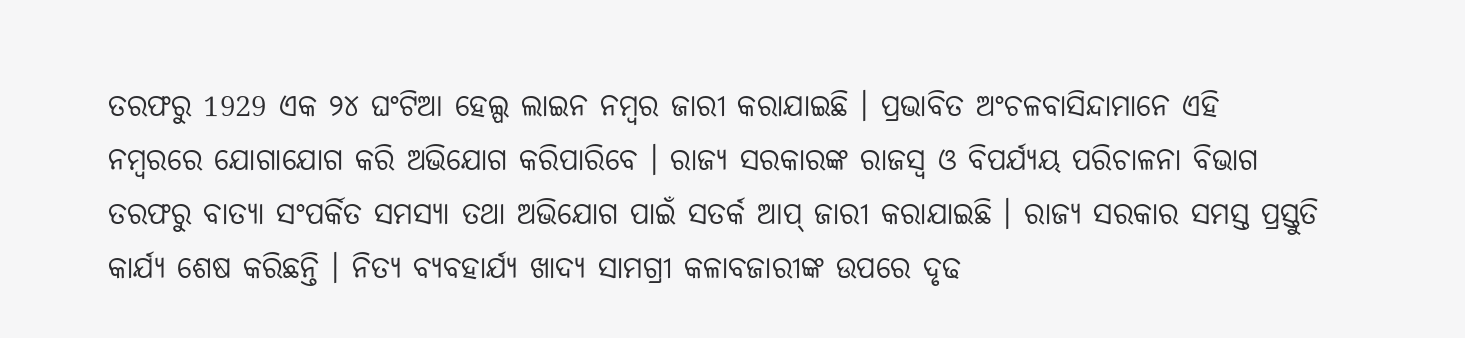ତରଫରୁ 1929 ଏକ ୨୪ ଘଂଟିଆ ହେଲ୍ପ ଲାଇନ ନମ୍ବର ଜାରୀ କରାଯାଇଛି । ପ୍ରଭାବିତ ଅଂଚଳବାସିନ୍ଦାମାନେ ଏହି ନମ୍ବରରେ ଯୋଗାଯୋଗ କରି ଅଭିଯୋଗ କରିପାରିବେ । ରାଜ୍ୟ ସରକାରଙ୍କ ରାଜସ୍ୱ ଓ ବିପର୍ଯ୍ୟୟ ପରିଚାଳନା ବିଭାଗ ତରଫରୁ ବାତ୍ୟା ସଂପର୍କିତ ସମସ୍ୟା ତଥା ଅଭିଯୋଗ ପାଇଁ ସତର୍କ ଆପ୍ ଜାରୀ କରାଯାଇଛି । ରାଜ୍ୟ ସରକାର ସମସ୍ତ ପ୍ରସ୍ତୁତି କାର୍ଯ୍ୟ ଶେଷ କରିଛନ୍ତି । ନିତ୍ୟ ବ୍ୟବହାର୍ଯ୍ୟ ଖାଦ୍ୟ ସାମଗ୍ରୀ କଳାବଜାରୀଙ୍କ ଉପରେ ଦୃଢ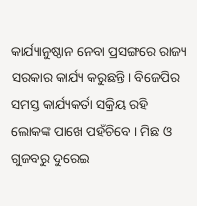କାର୍ଯ୍ୟାନୁଷ୍ଠାନ ନେବା ପ୍ରସଙ୍ଗରେ ରାଜ୍ୟ ସରକାର କାର୍ଯ୍ୟ କରୁଛନ୍ତି। ବିଜେପିର ସମସ୍ତ କାର୍ଯ୍ୟକର୍ତା ସକ୍ରିୟ ରହି ଲୋକଙ୍କ ପାଖେ ପହଁଚିବେ । ମିଛ ଓ ଗୁଜବରୁ ଦୁରେଇ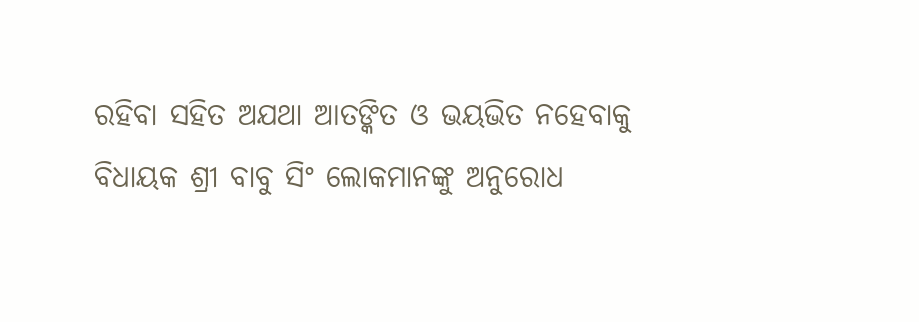ରହିବା ସହିତ ଅଯଥା ଆତଙ୍କିତ ଓ ଭୟଭିତ ନହେବାକୁ ବିଧାୟକ ଶ୍ରୀ ବାବୁ ସିଂ ଲୋକମାନଙ୍କୁ ଅନୁରୋଧ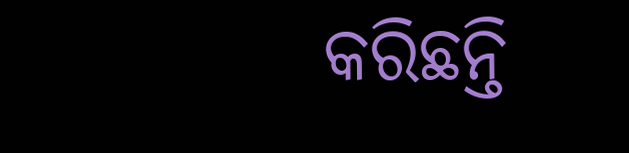କରିଛନ୍ତି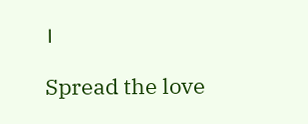।

Spread the love